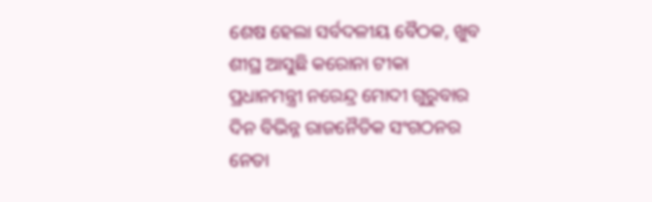ଶେଷ ହେଲା ସର୍ବଦଳୀୟ ବୈଠକ, ଖୁବ ଶୀଘ୍ର ଆସୁଛି କରୋନା ଟୀକା
ପ୍ରଧାନମନ୍ତ୍ରୀ ନରେନ୍ଦ୍ର ମୋଦୀ ଗୁରୁବାର ଦିନ ବିଭିନ୍ନ ରାଜନୈତିକ ସଂଗଠନର ନେତା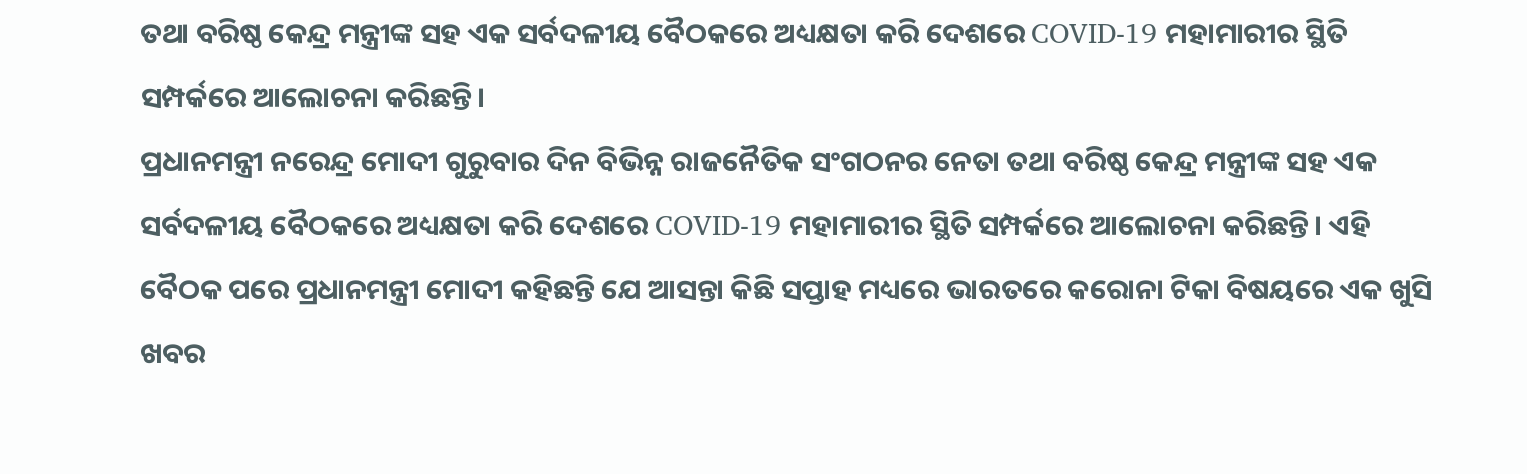ତଥା ବରିଷ୍ଠ କେନ୍ଦ୍ର ମନ୍ତ୍ରୀଙ୍କ ସହ ଏକ ସର୍ବଦଳୀୟ ବୈଠକରେ ଅଧ୍ୟକ୍ଷତା କରି ଦେଶରେ COVID-19 ମହାମାରୀର ସ୍ଥିତି ସମ୍ପର୍କରେ ଆଲୋଚନା କରିଛନ୍ତି।
ପ୍ରଧାନମନ୍ତ୍ରୀ ନରେନ୍ଦ୍ର ମୋଦୀ ଗୁରୁବାର ଦିନ ବିଭିନ୍ନ ରାଜନୈତିକ ସଂଗଠନର ନେତା ତଥା ବରିଷ୍ଠ କେନ୍ଦ୍ର ମନ୍ତ୍ରୀଙ୍କ ସହ ଏକ ସର୍ବଦଳୀୟ ବୈଠକରେ ଅଧ୍ୟକ୍ଷତା କରି ଦେଶରେ COVID-19 ମହାମାରୀର ସ୍ଥିତି ସମ୍ପର୍କରେ ଆଲୋଚନା କରିଛନ୍ତି। ଏହି ବୈଠକ ପରେ ପ୍ରଧାନମନ୍ତ୍ରୀ ମୋଦୀ କହିଛନ୍ତି ଯେ ଆସନ୍ତା କିଛି ସପ୍ତାହ ମଧ୍ୟରେ ଭାରତରେ କରୋନା ଟିକା ବିଷୟରେ ଏକ ଖୁସି ଖବର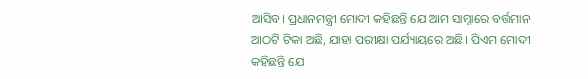ଆସିବ। ପ୍ରଧାନମନ୍ତ୍ରୀ ମୋଦୀ କହିଛନ୍ତି ଯେ ଆମ ସାମ୍ନାରେ ବର୍ତ୍ତମାନ ଆଠଟି ଟିକା ଅଛି, ଯାହା ପରୀକ୍ଷା ପର୍ଯ୍ୟାୟରେ ଅଛି। ପିଏମ ମୋଦୀ କହିଛନ୍ତି ଯେ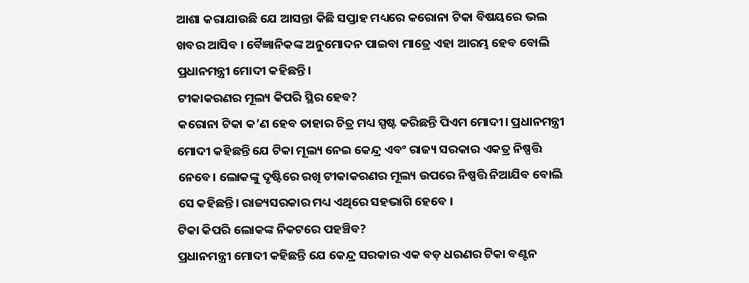ଆଶା କରାଯାଉଛି ଯେ ଆସନ୍ତା କିଛି ସପ୍ତାହ ମଧ୍ୟରେ କରୋନା ଟିକା ବିଷୟରେ ଭଲ ଖବର ଆସିବ । ବୈଜ୍ଞାନିକଙ୍କ ଅନୁମୋଦନ ପାଇବା ମାତ୍ରେ ଏହା ଆରମ୍ଭ ହେବ ବୋଲି ପ୍ରଧାନମନ୍ତ୍ରୀ ମୋଦୀ କହିଛନ୍ତି।
ଟୀକାକରଣର ମୂଲ୍ୟ କିପରି ସ୍ଥିର ହେବ?
କରୋନା ଟିକା କ’ଣ ହେବ ତାହାର ଚିତ୍ର ମଧ୍ୟ ସ୍ପଷ୍ଟ କରିଛନ୍ତି ପିଏମ ମୋଦୀ। ପ୍ରଧାନମନ୍ତ୍ରୀ ମୋଦୀ କହିଛନ୍ତି ଯେ ଟିକା ମୂଲ୍ୟ ନେଇ କେନ୍ଦ୍ର ଏବଂ ରାଜ୍ୟ ସରକାର ଏକତ୍ର ନିଷ୍ପତ୍ତି ନେବେ। ଲୋକଙ୍କୁ ଦୃଷ୍ଟିରେ ରଖି ଟୀକାକରଣର ମୂଲ୍ୟ ଉପରେ ନିଷ୍ପତ୍ତି ନିଆଯିବ ବୋଲି ସେ କହିଛନ୍ତି। ରାଜ୍ୟସରକାର ମଧ୍ୟ ଏଥିରେ ସହଭାଗି ହେବେ ।
ଟିକା କିପରି ଲୋକଙ୍କ ନିକଟରେ ପହଞ୍ଚିବ?
ପ୍ରଧାନମନ୍ତ୍ରୀ ମୋଦୀ କହିଛନ୍ତି ଯେ କେନ୍ଦ୍ର ସରକାର ଏକ ବଡ଼ ଧରଣର ଟିକା ବଣ୍ଟନ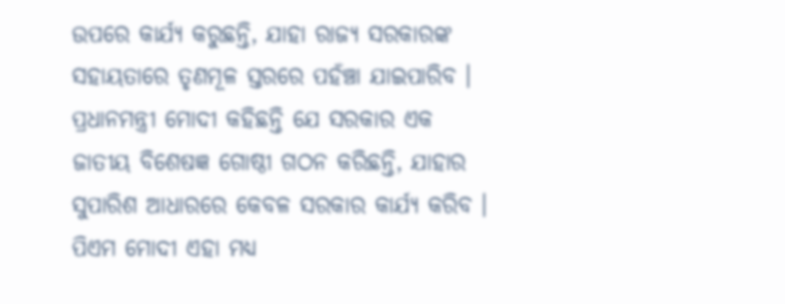ଉପରେ କାର୍ଯ୍ୟ କରୁଛନ୍ତି, ଯାହା ରାଜ୍ୟ ସରକାରଙ୍କ ସହାୟତାରେ ତୃଣମୂଳ ସ୍ତରରେ ପହଁଞ୍ଚା ଯାଇପାରିବ । ପ୍ରଧାନମନ୍ତ୍ରୀ ମୋଦୀ କହିଛନ୍ତି ଯେ ସରକାର ଏକ ଜାତୀୟ ବିଶେଷଜ୍ଞ ଗୋଷ୍ଠୀ ଗଠନ କରିଛନ୍ତି, ଯାହାର ସୁପାରିଶ ଆଧାରରେ କେବଳ ସରକାର କାର୍ଯ୍ୟ କରିବ । ପିଏମ ମୋଦୀ ଏହା ମଧ୍ୟ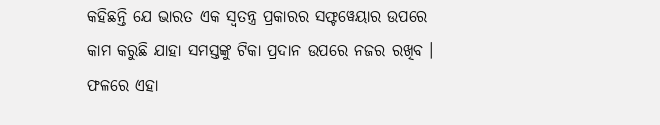କହିଛନ୍ତି ଯେ ଭାରତ ଏକ ସ୍ୱତନ୍ତ୍ର ପ୍ରକାରର ସଫ୍ଟୱେୟାର ଉପରେ କାମ କରୁଛି ଯାହା ସମସ୍ତଙ୍କୁ ଟିକା ପ୍ରଦାନ ଉପରେ ନଜର ରଖିବ । ଫଳରେ ଏହା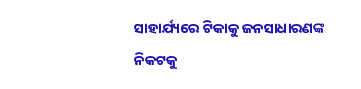ସାହାର୍ଯ୍ୟରେ ଟିକାକୁ ଜନସାଧାରଣଙ୍କ ନିକଟକୁ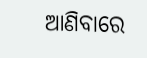ଆଣିବାରେ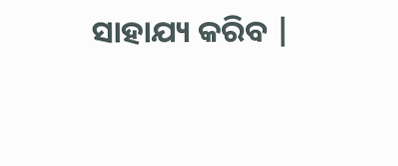ସାହାଯ୍ୟ କରିବ |